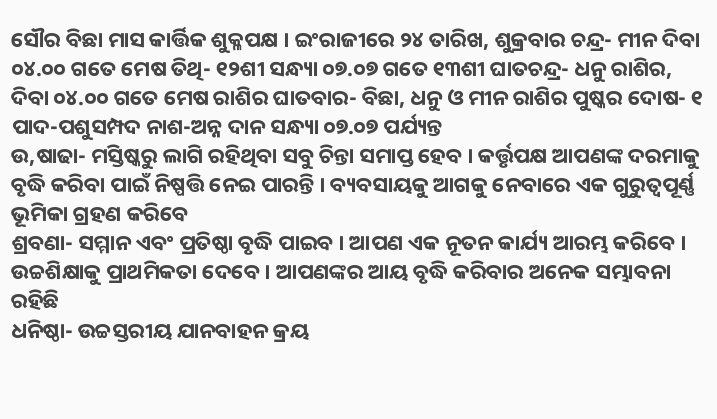ସୌର ବିଛା ମାସ କାର୍ତ୍ତିକ ଶୁକ୍ଳପକ୍ଷ । ଇଂରାଜୀରେ ୨୪ ତାରିଖ, ଶୁକ୍ରବାର ଚନ୍ଦ୍ର- ମୀନ ଦିବା ୦୪.୦୦ ଗତେ ମେଷ ତିଥି- ୧୨ଶୀ ସନ୍ଧ୍ୟା ୦୭.୦୭ ଗତେ ୧୩ଶୀ ଘାତଚନ୍ଦ୍ର- ଧନୁ ରାଶିର, ଦିବା ୦୪.୦୦ ଗତେ ମେଷ ରାଶିର ଘାତବାର- ବିଛା, ଧନୁ ଓ ମୀନ ରାଶିର ପୁଷ୍କର ଦୋଷ- ୧ ପାଦ-ପଶୁସମ୍ପଦ ନାଶ-ଅନ୍ନ ଦାନ ସନ୍ଧ୍ୟା ୦୭.୦୭ ପର୍ଯ୍ୟନ୍ତ
ଉ,ଷାଢା- ମସ୍ତିଷ୍କରୁ ଲାଗି ରହିଥିବା ସବୁ ଚିନ୍ତା ସମାପ୍ତ ହେବ । କର୍ତ୍ତୃପକ୍ଷ ଆପଣଙ୍କ ଦରମାକୁ ବୃଦ୍ଧି କରିବା ପାଇଁ ନିଷ୍ପତ୍ତି ନେଇ ପାରନ୍ତି । ବ୍ୟବସାୟକୁ ଆଗକୁ ନେବାରେ ଏକ ଗୁରୁତ୍ୱପୂର୍ଣ୍ଣ ଭୂମିକା ଗ୍ରହଣ କରିବେ
ଶ୍ରବଣା- ସମ୍ମାନ ଏବଂ ପ୍ରତିଷ୍ଠା ବୃଦ୍ଧି ପାଇବ । ଆପଣ ଏକ ନୂତନ କାର୍ଯ୍ୟ ଆରମ୍ଭ କରିବେ । ଉଚ୍ଚଶିକ୍ଷାକୁ ପ୍ରାଥମିକତା ଦେବେ । ଆପଣଙ୍କର ଆୟ ବୃଦ୍ଧି କରିବାର ଅନେକ ସମ୍ଭାବନା ରହିଛି
ଧନିଷ୍ଠା- ଉଚ୍ଚସ୍ତରୀୟ ଯାନବାହନ କ୍ରୟ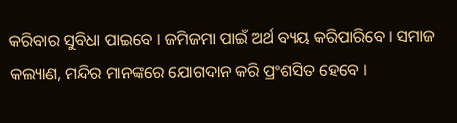କରିବାର ସୁବିଧା ପାଇବେ । ଜମିଜମା ପାଇଁ ଅର୍ଥ ବ୍ୟୟ କରିପାରିବେ । ସମାଜ କଲ୍ୟାଣ, ମନ୍ଦିର ମାନଙ୍କରେ ଯୋଗଦାନ କରି ପ୍ରଂଶସିତ ହେବେ ।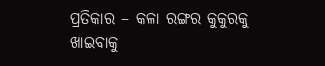ପ୍ରତିକାର – କଳା ରଙ୍ଗର କୁକୁରକୁ ଖାଇବାକୁ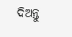ଦିଅନ୍ତୁ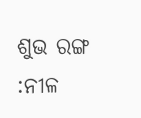ଶୁଭ ରଙ୍ଗ :ନୀଳ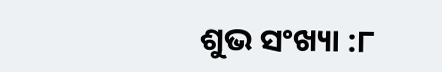ଶୁଭ ସଂଖ୍ୟା :୮